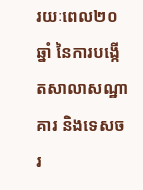រយៈពេល២០ឆ្នាំ នៃការបង្កើតសាលាសណ្ឋាគារ និងទេសចរ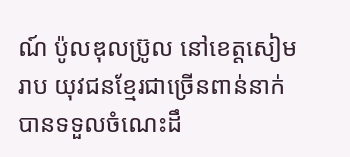ណ៍ ប៉ូលឌុលប្រ៊ូល នៅខេត្តសៀមរាប យុវជនខ្មែរជាច្រើនពាន់នាក់ បានទទួលចំណេះដឹ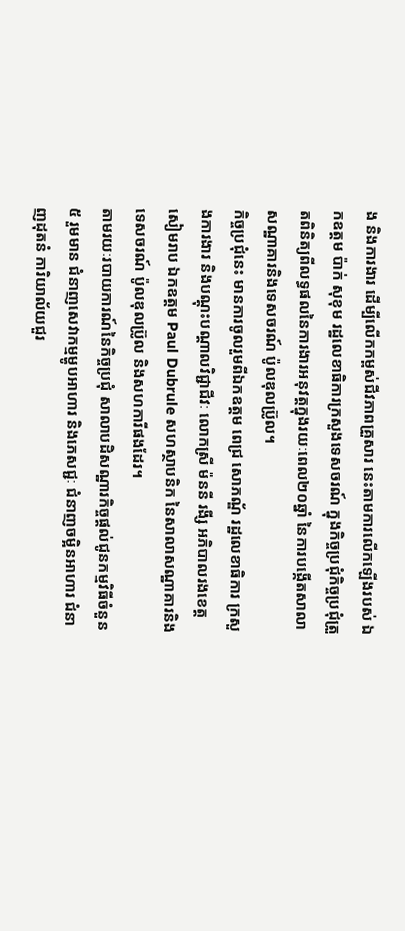ង និងការងារ ដើម្បីលើកកម្ពស់ជីវភាពគ្រួសារ នេះតាមការលើកឡើងរបស់ ឯកឧត្តម ប៉ាក់ សុខុម រដ្ឋលេខាធិការក្រសួងទេសចរណ៍ ក្នុងកិច្ចប្រជុំកិច្ចប្រជុំត្រួតពិនិត្យពីលទ្ធផលនៃការងារអនុវត្តក្នុងរយៈពេល២០ឆ្នាំ នៃការបង្កើតសាលាសណ្ឋាគារនិងទេសចរណ៍ ប៉ូលឌុលប្រ៊ូល។
កិច្ចប្រជុំនេះ មានការចូលរួមពីឯកឧត្តម ពេជ្រ សោភណ្ឌ័ រដ្ឋលេខាធិការ ក្រសួងការងារ និងបណ្តុះបណ្តាលវិជ្ជាជីវៈ លោកស្រី ម៉ននី រងី្ស អភិបាលរងខេត្តសៀមរាប ឯកឧត្តម Paul Dubrule សហស្ថាបនិក នៃសាលាសណ្ឋាគារនិងទេសចរណ៍ ប៉ូលឌុលប្រ៊ូល និងសហការីផងដែរ។
តាមរយៈរបាយការណ៍នៃកិច្ចប្រជុំ សាលាបដិសណ្ឋារកិច្ចផ្តល់ជូនកម្មវិធីចំនួន ៥ រួមមាន ជំនាញសេវាកម្មម្ហូបអាហារ និងភេសជ្ជៈ ជំនាញចម្អិនអាហារ ជំនាញដុតនំ ការិយាល័យជួរ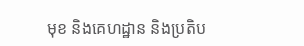មុខ និងគេហដ្ឋាន និងប្រតិប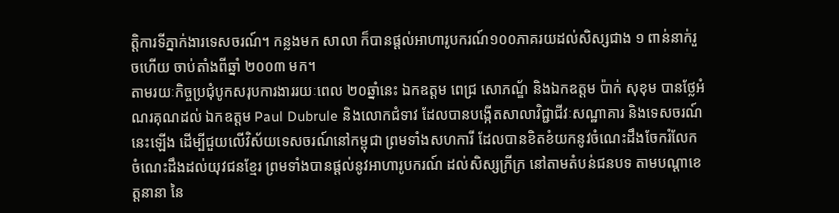ត្តិការទីភ្នាក់ងារទេសចរណ៍។ កន្លងមក សាលា ក៏បានផ្តល់អាហារូបករណ៍១០០ភាគរយដល់សិស្សជាង ១ ពាន់នាក់រួចហើយ ចាប់តាំងពីឆ្នាំ ២០០៣ មក។
តាមរយៈកិច្ចប្រជុំបូកសរុបការងាររយៈពេល ២០ឆ្នាំនេះ ឯកឧត្តម ពេជ្រ សោភណ្ឌ័ និងឯកឧត្តម ប៉ាក់ សុខុម បានថ្លែអំណរគុណដល់ ឯកឧត្តម Paul Dubrule និងលោកជំទាវ ដែលបានបង្កើតសាលាវិជ្ជាជីវៈសណ្ឋាគារ និងទេសចរណ៍នេះឡើង ដើម្បីជួយលើវិស័យទេសចរណ៍នៅកម្ពុជា ព្រមទាំងសហការី ដែលបានខិតខំយកនូវចំណេះដឹងចែករំលែក ចំណេះដឹងដល់យុវជនខ្មែរ ព្រមទាំងបានផ្តល់នូវអាហារូបករណ៍ ដល់សិស្សក្រីក្រ នៅតាមតំបន់ជនបទ តាមបណ្តាខេត្តនានា នៃ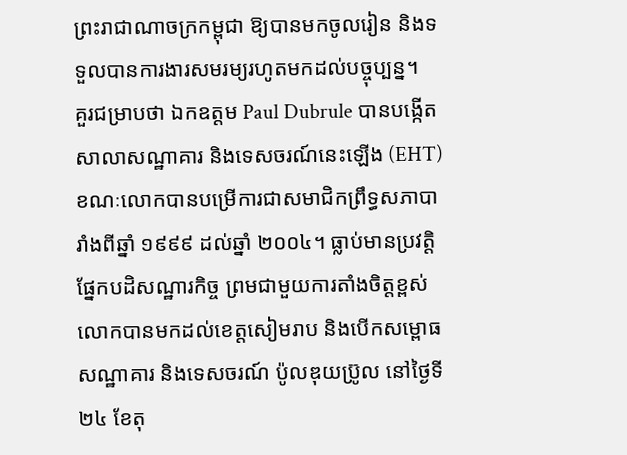ព្រះរាជាណាចក្រកម្ពុជា ឱ្យបានមកចូលរៀន និងទទួលបានការងារសមរម្យរហូតមកដល់បច្ចុប្បន្ន។
គួរជម្រាបថា ឯកឧត្តម Paul Dubrule បានបង្កើតសាលាសណ្ឋាគារ និងទេសចរណ៍នេះឡើង (EHT) ខណៈលោកបានបម្រើការជាសមាជិកព្រឹទ្ធសភាបារាំងពីឆ្នាំ ១៩៩៩ ដល់ឆ្នាំ ២០០៤។ ធ្លាប់មានប្រវត្តិផ្នែកបដិសណ្ឋារកិច្ច ព្រមជាមួយការតាំងចិត្តខ្ពស់ លោកបានមកដល់ខេត្តសៀមរាប និងបើកសម្ពោធសណ្ឋាគារ និងទេសចរណ៍ ប៉ូលឌុយប្រ៊ូល នៅថ្ងៃទី ២៤ ខែតុ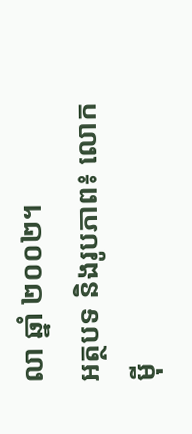លា ឆ្នាំ ២០០២។
អត្ថបទ និងរូបភាព៖ លោក ម៉ី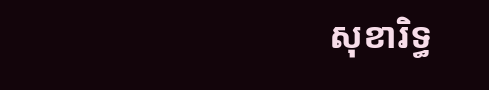សុខារិទ្ធ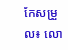កែសម្រួល៖ លោ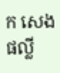ក សេង ផល្លី